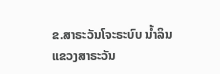ຂ.ສາຣະວັນໂຈະຣະບົບ ນໍ້າລິນ
ແຂວງສາຣະວັນ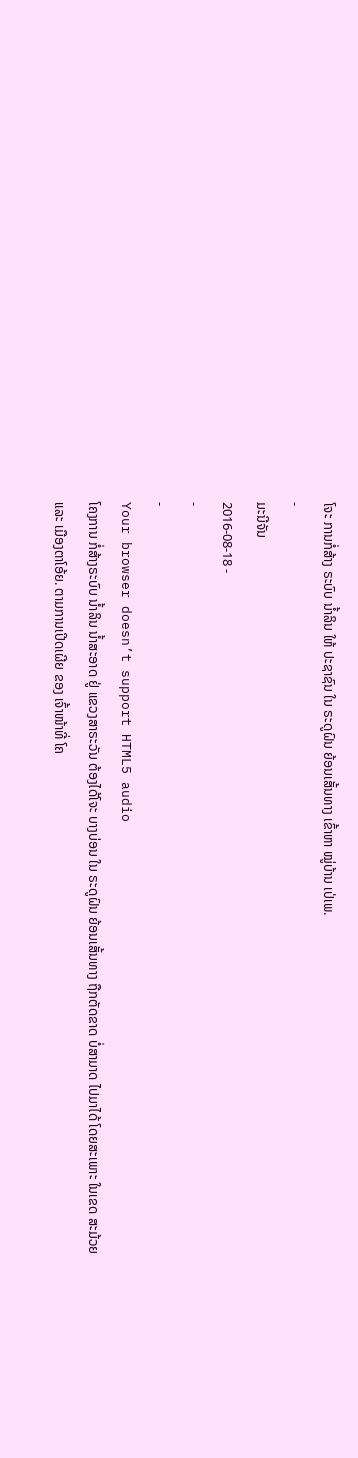ໂຈະ ການກໍ່ສ້າງ ຣະບົບ ນໍ້າລິນ ໃຫ້ ປະຊາຊົນ ໃນ ຣະດູຝົນ ຍ້ອນເສັ້ນທາງ ເຂົ້າຫາ ໝູ່ບ້ານ ເປ່ເພ.
-
ມະນີຈັນ
2016-08-18 -
-
-
Your browser doesn’t support HTML5 audio
ໂຄງການ ກໍ່ສ້າງຣະບົບ ນໍ້າລິນ ນໍ້າສະອາດ ຢູ່ ແຂວງສາຣະວັນ ຕ້ອງໄດ້ໂຈະ ບາງບ່ອນ ໃນ ຣະດູຝົນ ຍ້ອນເສັ້ນທາງ ຖືກຕັດຂາດ ບໍ່ສາມາດ ໄປມາໄດ້ ໂດຍສະເພາະ ໃນເຂດ ສະມ້ວຍ ແລະ ເມືອງຕາໂອ້ຍ. ຕາມການເປີດເຜີຍ ຂອງ ເຈົ້າໜ້າທີ່ ໂຄ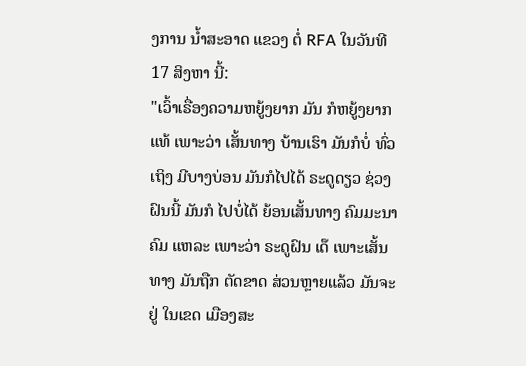ງການ ນໍ້າສະອາດ ແຂວງ ຕໍ່ RFA ໃນວັນທີ 17 ສິງຫາ ນີ້:
"ເວົ້າເຣື່ອງຄວາມຫຍູ້ງຍາກ ມັນ ກໍຫຍູ້ງຍາກ ແທ້ ເພາະວ່າ ເສັ້ນທາງ ບ້ານເຮົາ ມັນກໍບໍ່ ທົ່ວເຖິງ ມີບາງບ່ອນ ມັນກໍໄປໄດ້ ຣະດູດຽວ ຊ່ວງຝົນນີ້ ມັນກໍ ໄປບໍ່ໄດ້ ຍ້ອນເສັ້ນທາງ ຄົມມະນາຄົມ ແຫລະ ເພາະວ່າ ຣະດູຝົນ ເດ໊ ເພາະເສັ້ນທາງ ມັນຖືກ ຕັດຂາດ ສ່ວນຫຼາຍແລ້ວ ມັນຈະຢູ່ ໃນເຂດ ເມືອງສະ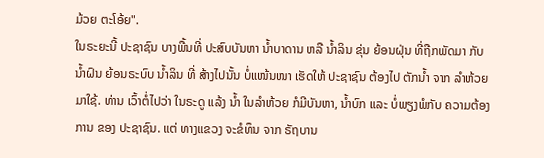ມ້ວຍ ຕະໂອ້ຍ".
ໃນຣະຍະນີ້ ປະຊາຊົນ ບາງພື້ນທີ່ ປະສົບບັນຫາ ນໍ້າບາດານ ຫລື ນໍ້າລິນ ຂຸ່ນ ຍ້ອນຝຸ່ນ ທີ່ຖືກພັດມາ ກັບນໍ້າຝົນ ຍ້ອນຣະບົບ ນໍ້າລິນ ທີ່ ສ້າງໄປນັ້ນ ບໍ່ແໜ້ນໜາ ເຮັດໃຫ້ ປະຊາຊົນ ຕ້ອງໄປ ຕັກນໍ້າ ຈາກ ລໍາຫ້ວຍ ມາໃຊ້. ທ່ານ ເວົ້າຕໍ່ໄປວ່າ ໃນຣະດູ ແລ້ງ ນໍ້າ ໃນລໍາຫ້ວຍ ກໍມີບັນຫາ, ນໍ້າບົກ ແລະ ບໍ່ພຽງພໍກັບ ຄວາມຕ້ອງການ ຂອງ ປະຊາຊົນ. ແຕ່ ທາງແຂວງ ຈະຂໍທຶນ ຈາກ ຣັຖບານ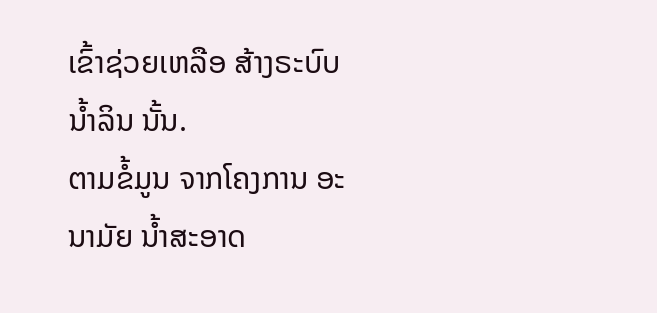ເຂົ້າຊ່ວຍເຫລືອ ສ້າງຣະບົບ ນໍ້າລິນ ນັ້ນ.
ຕາມຂໍ້ມູນ ຈາກໂຄງການ ອະນາມັຍ ນໍ້າສະອາດ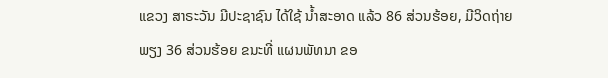ແຂວງ ສາຣະວັນ ມີປະຊາຊົນ ໄດ້ໃຊ້ ນໍ້າສະອາດ ແລ້ວ 86 ສ່ວນຮ້ອຍ, ມີວິດຖ່າຍ ພຽງ 36 ສ່ວນຮ້ອຍ ຂນະທີ່ ແຜນພັທນາ ຂອ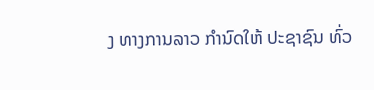ງ ທາງການລາວ ກໍານົດໃຫ້ ປະຊາຊົນ ທົ່ວ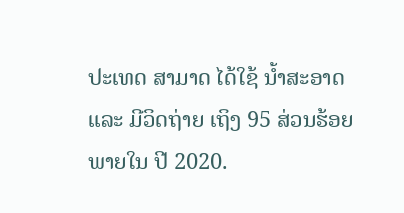ປະເທດ ສາມາດ ໄດ້ໃຊ້ ນໍ້າສະອາດ ແລະ ມີວິດຖ່າຍ ເຖິງ 95 ສ່ວນຮ້ອຍ ພາຍໃນ ປີ 2020.